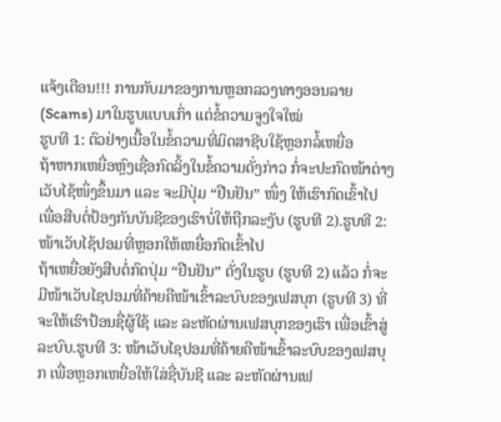ແຈ້ງເຕືອນ!!! ການກັບມາຂອງການຫຼອກລວງທາງອອນລາຍ (Scams) ມາໃນຮູບແບບເກົ່າ ແຕ່ຂໍ້ຄວາມຈູງໃຈໃໝ່
ຮູບທີ 1: ຕົວຢ່າງເນື້ອໃນຂໍ້ຄວາມທີ່ມິດສາຊີບໃຊ້ຫຼອກລໍ້ເຫຍື່ອ
ຖ້າຫາກເຫຍື່ອຫຼົງເຊື່ອກົດລິ້ງໃນຂໍ້ຄວາມດັ່ງກ່າວ ກໍ່ຈະປະກົດໜ້າຕ່າງເວັບໄຊ້ໜຶ່ງຂຶ້ນມາ ແລະ ຈະມີປຸ່ມ “ຢືນຢັນ” ໜຶ່ງ ໃຫ້ເຮົາກົດເຂົ້າໄປ ເພື່ອສືບຕໍ່ປ້ອງກັນບັນຊີຂອງເຮົາບໍ່ໃຫ້ຖືກລະງັບ (ຮູບທີ 2).ຮູບທີ 2: ໜ້າເວັບໄຊ້ປອມທີ່ຫຼອກໃຫ້ເຫຍື່ອກົດເຂົ້າໄປ
ຖ້າເຫຍື່ອຍັງສືບຕໍ່ກົດປຸ່ມ “ຢືນຢັນ” ດັ່ງໃນຮູບ (ຮູບທີ 2) ແລ້ວ ກໍ່ຈະມີໜ້າເວັບໄຊປອມທີ່ຄ້າຍຄືໜ້າເຂົ້າລະບົບຂອງເຟສບຸກ (ຮູບທີ 3) ທີ່ຈະໃຫ້ເຮົາປ້ອນຊື່ຜູ້ໃຊ້ ແລະ ລະຫັດຜ່ານເຟສບຸກຂອງເຮົາ ເພື່ອເຂົ້າສູ່ລະບົບ.ຮູບທີ 3: ໜ້າເວັບໄຊປອມທີ່ຄ້າຍຄືໜ້າເຂົ້າລະບົບຂອງເຟສບຸກ ເພື່ອຫຼອກເຫຍື່ອໃຫ້ໃສ່ຊື່ບັນຊີ ແລະ ລະຫັດຜ່ານເຟ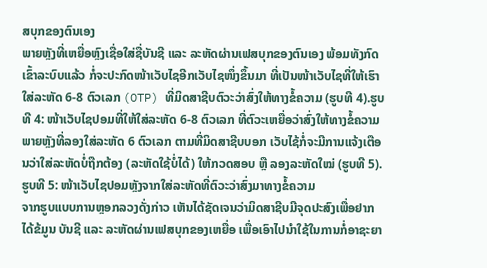ສບຸກຂອງຕົນເອງ
ພາຍຫຼັງທີ່ເຫຍື່ອຫຼົງເຊື່ອໃສ່ຊື່ບັນຊີ ແລະ ລະຫັດຜ່ານເຟສບຸກຂອງຕົນເອງ ພ້ອມທັງກົດເຂົ້າລະບົບແລ້ວ ກໍ່ຈະປະກົດໜ້າເວັບໄຊອີກເວັບໄຊໜຶ່ງຂຶ້ນມາ ທີ່ເປັນໜ້າເວັບໄຊທີ່ໃຫ້ເຮົາໃສ່ລະຫັດ 6-8 ຕົວເລກ (OTP) ທີ່ມິດສາຊີບຕົວະວ່າສົ່ງໃຫ້ທາງຂໍ້ຄວາມ (ຮູບທີ 4).ຮູບທີ 4: ໜ້າເວັບໄຊປອມທີ່ໃຫ້ໃສ່ລະຫັດ 6-8 ຕົວເລກ ທີ່ຕົວະເຫຍື່ອວ່າສົ່ງໃຫ້ທາງຂໍ້ຄວາມ
ພາຍຫຼັງທີ່ລອງໃສ່ລະຫັດ 6 ຕົວເລກ ຕາມທີ່ມິດສາຊີບບອກ ເວັບໄຊ້ກໍ່ຈະມີການແຈ້ງເຕືອນວ່າໃສ່ລະຫັດບໍ່ຖືກຕ້ອງ (ລະຫັດໃຊ້ບໍ່ໄດ້) ໃຫ້ກວດສອບ ຫຼື ລອງລະຫັດໃໝ່ (ຮູບທີ 5).ຮູບທີ 5: ໜ້າເວັບໄຊປອມຫຼັງຈາກໃສ່ລະຫັດທີ່ຕົວະວ່າສົ່ງມາທາງຂໍ້ຄວາມ
ຈາກຮູບແບບການຫຼອກລວງດັ່ງກ່າວ ເຫັນໄດ້ຊັດເຈນວ່າມິດສາຊີບມີຈຸດປະສົງເພື່ອຢາກໄດ້ຂ້ມູນ ບັນຊີ ແລະ ລະຫັດຜ່ານເຟສບຸກຂອງເຫຍື່ອ ເພື່ອເອົາໄປນໍາໃຊ້ໃນການກໍ່ອາຊະຍາ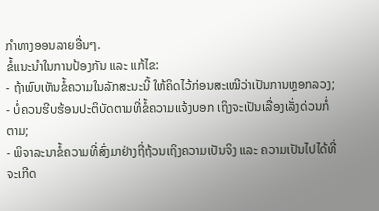ກໍາທາງອອນລາຍອື່ນໆ.
ຂໍ້ແນະນໍາໃນການປ້ອງກັນ ແລະ ແກ້ໄຂ:
- ຖ້າພົບເຫັນຂໍ້ຄວາມໃນລັກສະນະນີ້ ໃຫ້ຄິດໄວ້ກ່ອນສະເໝີວ່າເປັນການຫຼອກລວງ;
- ບໍ່ຄວນຮີບຮ້ອນປະຕິບັດຕາມທີ່ຂໍ້ຄວາມແຈ້ງບອກ ເຖິງຈະເປັນເລື່ອງເລັ່ງດ່ວນກໍ່ຕາມ;
- ພິຈາລະນາຂໍ້ຄວາມທີ່ສົ່ງມາຢ່າງຖີ່ຖ້ວນເຖິງຄວາມເປັນຈິງ ແລະ ຄວາມເປັນໄປໄດ້ທີ່ຈະເກີດ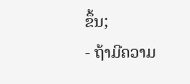ຂຶ້ນ;
- ຖ້າມີຄວາມ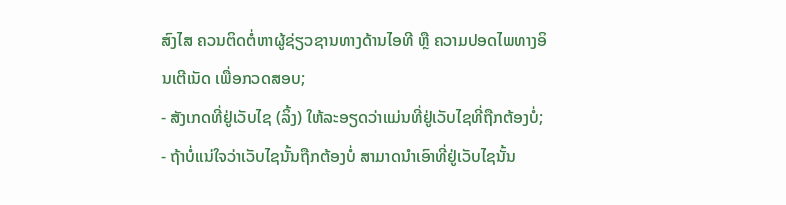ສົງໄສ ຄວນຕິດຕໍ່ຫາຜູ້ຊ່ຽວຊານທາງດ້ານໄອທີ ຫຼື ຄວາມປອດໄພທາງອິນເຕີເນັດ ເພື່ອກວດສອບ;
- ສັງເກດທີ່ຢູ່ເວັບໄຊ (ລິ້ງ) ໃຫ້ລະອຽດວ່າແມ່ນທີ່ຢູ່ເວັບໄຊທີ່ຖືກຕ້ອງບໍ່;
- ຖ້າບໍ່ແນ່ໃຈວ່າເວັບໄຊນັ້ນຖືກຕ້ອງບໍ່ ສາມາດນໍາເອົາທີ່ຢູ່ເວັບໄຊນັ້ນ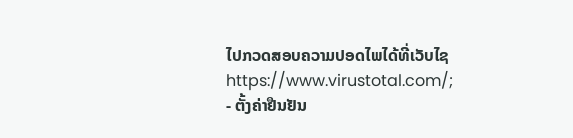ໄປກວດສອບຄວາມປອດໄພໄດ້ທີ່ເວັບໄຊ https://www.virustotal.com/;
- ຕັ້ງຄ່າຢືນຢັນ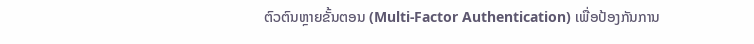ຕົວຕົນຫຼາຍຂັ້ນຕອນ (Multi-Factor Authentication) ເພື່ອປ້ອງກັນການ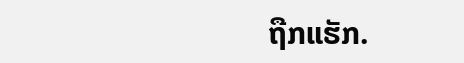ຖືກແຮັກ.